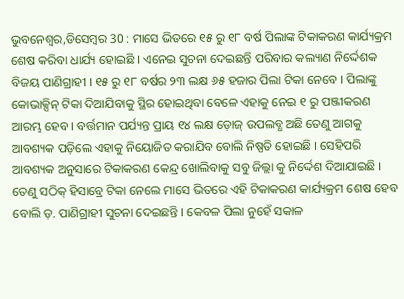ଭୁବନେଶ୍ୱର,ଡିସେମ୍ବର 30 : ମାସେ ଭିତରେ ୧୫ ରୁ ୧୮ ବର୍ଷ ପିଲାଙ୍କ ଟିକାକରଣ କାର୍ଯ୍ୟକ୍ରମ ଶେଷ କରିବା ଧାର୍ଯ୍ୟ ହୋଇଛି । ଏନେଇ ସୁଚନା ଦେଇଛନ୍ତି ପରିବାର କଲ୍ୟାଣ ନିର୍ଦ୍ଦେଶକ ବିଜୟ ପାଣିଗ୍ରାହୀ । ୧୫ ରୁ ୧୮ ବର୍ଷର ୨୩ ଲକ୍ଷ ୬୫ ହଜାର ପିଲା ଟିକା ନେବେ । ପିଲାଙ୍କୁ କୋଭାକ୍ସିନ୍ ଟିକା ଦିଆଯିବାକୁ ସ୍ଥିର ହୋଇଥିବା ବେଳେ ଏହାକୁ ନେଇ ୧ ରୁ ପଞ୍ଜୀକରଣ ଆରମ୍ଭ ହେବ । ବର୍ତ୍ତମାନ ପର୍ଯ୍ୟନ୍ତ ପ୍ରାୟ ୧୪ ଲକ୍ଷ ଡ଼ୋଜ୍ ଉପଲବ୍ଧ ଅଛି ତେଣୁ ଆଗକୁ ଆବଶ୍ୟକ ପଡ଼ିଲେ ଏହାକୁ ନିୟୋଜିତ କରାଯିବ ବୋଲି ନିଷ୍ପତି ହୋଇଛି । ସେହିପରି ଆବଶ୍ୟକ ଅନୁସାରେ ଟିକାକରଣ କେନ୍ଦ୍ର ଖୋଲିବାକୁ ସବୁ ଜିଲ୍ଲା କୁ ନିର୍ଦ୍ଦେଶ ଦିଆଯାଇଛି । ତେଣୁ ସଠିକ୍ ହିସାବ୍ରେ ଟିକା ନେଲେ ମାସେ ଭିତରେ ଏହି ଟିକାକରଣ କାର୍ଯ୍ୟକ୍ରମ ଶେଷ ହେବ ବୋଲି ଡ଼. ପାଣିଗ୍ରାହୀ ସୁଚନା ଦେଇଛନ୍ତି । କେବଳ ପିଲା ନୁହେଁ ସକାଳ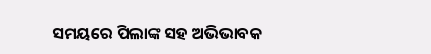ସମୟରେ ପିଲାଙ୍କ ସହ ଅଭିଭାବକ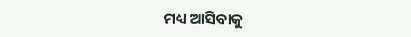ମଧ୍ୟ ଆସିବାକୁ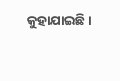କୁହାଯାଇଛି ।